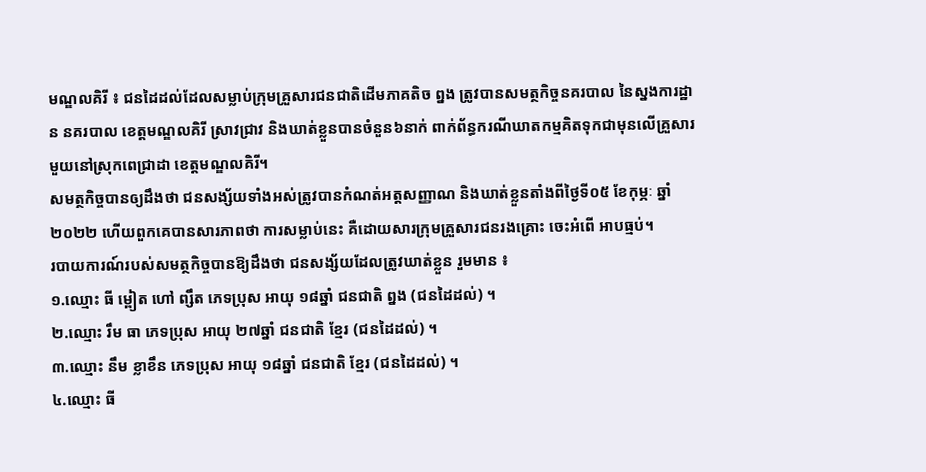មណ្ឌលគិរី ៖ ជនដៃដល់ដែលសម្លាប់ក្រុមគ្រួសារជនជាតិដើមភាគតិច ព្នង ត្រូវបានសមត្ថកិច្ចនគរបាល នៃស្នងការដ្ឋាន នគរបាល ខេត្តមណ្ឌលគិរី ស្រាវជ្រាវ និងឃាត់ខ្លួនបានចំនួន៦នាក់ ពាក់ព័ន្ធករណីឃាតកម្មគិតទុកជាមុនលើគ្រួសារមួយនៅស្រុកពេជ្រាដា ខេត្តមណ្ឌលគិរី។
សមត្ថកិច្ចបានឲ្យដឹងថា ជនសង្ស័យទាំងអស់ត្រូវបានកំណត់អត្តសញ្ញាណ និងឃាត់ខ្លួនតាំងពីថ្ងៃទី០៥ ខែកុម្ភៈ ឆ្នាំ២០២២ ហើយពួកគេបានសារភាពថា ការសម្លាប់នេះ គឺដោយសារក្រុមគ្រួសារជនរងគ្រោះ ចេះអំពើ អាបធ្មប់។
របាយការណ៍របស់សមត្ថកិច្ចបានឱ្យដឹងថា ជនសង្ស័យដែលត្រូវឃាត់ខ្លួន រួមមាន ៖
១.ឈ្មោះ ធី ម្ពៀត ហៅ ព្សឹត ភេទប្រុស អាយុ ១៨ឆ្នាំ ជនជាតិ ព្នង (ជនដៃដល់) ។
២.ឈ្មោះ រឹម ធា ភេទប្រុស អាយុ ២៧ឆ្នាំ ជនជាតិ ខ្មែរ (ជនដៃដល់) ។
៣.ឈ្មោះ នឹម ខ្លាខឹន ភេទប្រុស អាយុ ១៨ឆ្នាំ ជនជាតិ ខ្មែរ (ជនដៃដល់) ។
៤.ឈ្មោះ ធី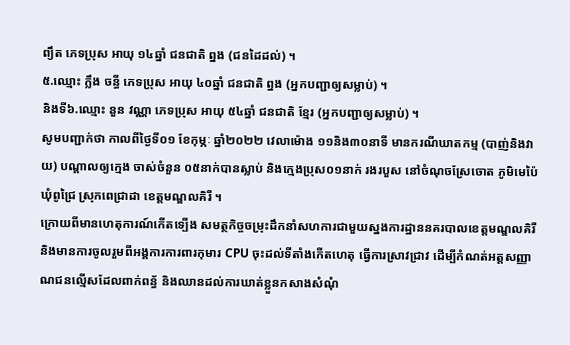ព្យឹត ភេទប្រុស អាយុ ១៤ឆ្នាំ ជនជាតិ ព្នង (ជនដៃដល់) ។
៥.ឈ្មោះ ក្លឹង ចន្ធី ភេទប្រុស អាយុ ៤០ឆ្នាំ ជនជាតិ ព្នង (អ្នកបញ្ជាឲ្យសម្លាប់) ។
និងទី៦.ឈ្មោះ នួន វណ្ណា ភេទប្រុស អាយុ ៥៤ឆ្នាំ ជនជាតិ ខ្មែរ (អ្នកបញ្ជាឲ្យសម្លាប់) ។
សូមបញ្ជាក់ថា កាលពីថ្ងៃទី០១ ខែកុម្ភៈ ឆ្នាំ២០២២ វេលាម៉ោង ១១និង៣០នាទី មានករណីឃាតកម្ម (បាញ់និងវាយ) បណ្តាលឲ្យក្មេង ចាស់ចំនួន ០៥នាក់បានស្លាប់ និងក្មេងប្រុស០១នាក់ រងរបួស នៅចំណុចស្រែចោត ភូមិមេប៉ៃ ឃុំពូជ្រៃ ស្រុកពេជ្រាដា ខេត្តមណ្ឌលគិរី ។
ក្រោយពីមានហេតុការណ៍កើតទ្បើង សមត្ថកិច្ចចម្រុះដឹកនាំសហការជាមួយស្នងការដ្ឋាននគរបាលខេត្តមណ្ឌលគិរី និងមានការចូលរួមពីអង្គការការពារកុមារ CPU ចុះដល់ទីតាំងកើតហេតុ ធ្វើការស្រាវជ្រាវ ដើម្បីកំណត់អត្តសញ្ញាណជនល្មើសដែលពាក់ពន្ធ័ និងឈានដល់ការឃាត់ខ្លួនកសាងសំណុំ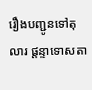រឿងបញ្ជូនទៅតុលារ ផ្តន្ទាទោសតា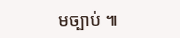មច្បាប់ ៕